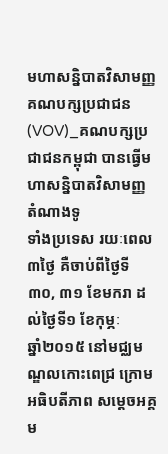មហាសន្និបាតវិសាមញ្ញ គណបក្សប្រជាជន
(VOV)_គណបក្សប្រជាជនកម្ពុជា បានធ្វើមហាសន្និបាតវិសាមញ្ញ តំណាងទូ
ទាំងប្រទេស រយៈពេល៣ថ្ងៃ គឺចាប់ពីថ្ងៃទី៣០, ៣១ ខែមករា ដល់ថ្ងៃទី១ ខែកុម្ភៈ
ឆ្នាំ២០១៥ នៅមជ្ឈមណ្ឌលកោះពេជ្រ ក្រោមអធិបតីភាព សម្តេចអគ្គម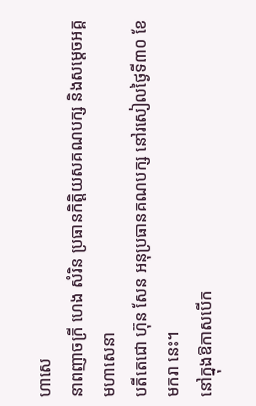ហាសេ
នាពញាចក្រី ហេង សំរិន ប្រធានកិត្តិយសគណបក្ស និងសម្តេចអគ្គមហាសេនា
បតីតេជោ ហ៊ុន សែន អនុប្រធានគណបក្ស នៅរសៀលថ្ងៃទី៣០ ខែមករា នេះ។
នៅក្នុងឱកាសបើក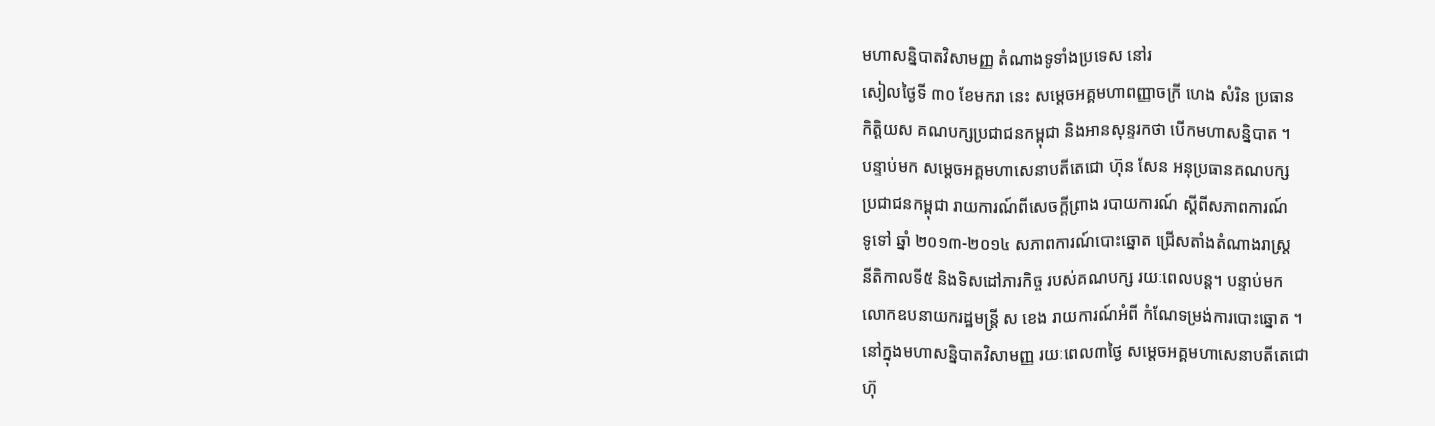មហាសន្និបាតវិសាមញ្ញ តំណាងទូទាំងប្រទេស នៅរ
សៀលថ្ងៃទី ៣០ ខែមករា នេះ សម្តេចអគ្គមហាពញ្ញាចក្រី ហេង សំរិន ប្រធាន
កិត្តិយស គណបក្សប្រជាជនកម្ពុជា និងអានសុន្ទរកថា បើកមហាសន្និបាត ។
បន្ទាប់មក សម្តេចអគ្គមហាសេនាបតីតេជោ ហ៊ុន សែន អនុប្រធានគណបក្ស
ប្រជាជនកម្ពុជា រាយការណ៍ពីសេចក្តីព្រាង របាយការណ៍ ស្តីពីសភាពការណ៍
ទូទៅ ឆ្នាំ ២០១៣-២០១៤ សភាពការណ៍បោះឆ្នោត ជ្រើសតាំងតំណាងរាស្ត្រ
នីតិកាលទី៥ និងទិសដៅភារកិច្ច របស់គណបក្ស រយៈពេលបន្ត។ បន្ទាប់មក
លោកឧបនាយករដ្ឋមន្ត្រី ស ខេង រាយការណ៍អំពី កំណែទម្រង់ការបោះឆ្នោត ។
នៅក្នុងមហាសន្និបាតវិសាមញ្ញ រយៈពេល៣ថ្ងៃ សម្តេចអគ្គមហាសេនាបតីតេជោ
ហ៊ុ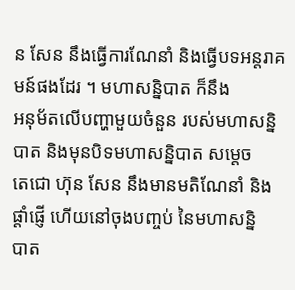ន សែន នឹងធ្វើការណែនាំ និងធ្វើបទអន្តរាគមន៍ផងដែរ ។ មហាសន្និបាត ក៏នឹង
អនុម័តលើបញ្ហាមួយចំនួន របស់មហាសន្និបាត និងមុនបិទមហាសន្និបាត សម្តេច
តេជោ ហ៊ុន សែន នឹងមានមតិណែនាំ និង ផ្តាំផ្ញើ ហើយនៅចុងបញ្ចប់ នៃមហាសន្និ
បាត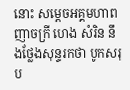នោះ សម្តេចអគ្គមហាពញាចក្រី ហេង សំរិន នឹងថ្លែងសុន្ទរកថា បូកសរុប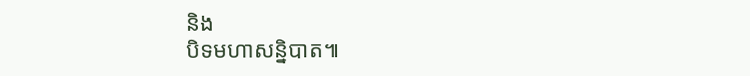និង
បិទមហាសន្និបាត៕